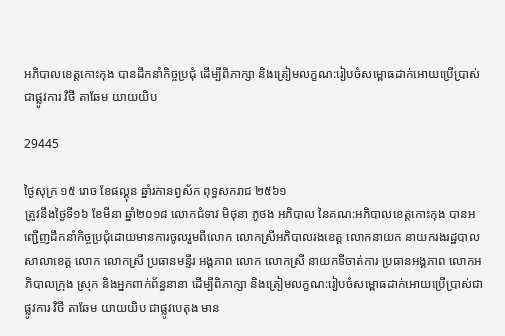អភិបាលខេត្តកោះកុង បានដឹកនាំកិច្ចប្រជុំ ដើម្បីពិភាក្សា និងត្រៀមលក្ខណ:រៀបចំសម្ពោធដាក់អោយប្រើប្រាស់ជាផ្លូវការ វិថី តាឆែម យាយយិប

29445

ថ្ងៃសុក្រ ១៥ រោច ខែផល្គុន ឆ្នាំរកានព្វស័ក ពុទ្ធសករាជ ២៥៦១
ត្រូវនឹងថ្ងៃទី១៦ ខែមីនា ឆ្នាំ២០១៨ លោកជំទាវ មិថុនា ភូថង អភិបាល នៃគណ:អភិបាលខេត្តកោះកុង បានអញ្ជើញដឹកនាំកិច្ចប្រជុំដោយមានការចូលរួមពីលោក លោកស្រីអភិបាលរងខេត្ត លោកនាយក នាយករងរដ្ឋបាលសាលាខេត្ត លោក លោកស្រី ប្រធានមន្ទីរ អង្គភាព លោក លោកស្រី នាយកទីចាត់ការ ប្រធានអង្គភាព លោកអភិបាលក្រុង ស្រុក និងអ្នកពាក់ព័ន្ធនានា ដើម្បីពិភាក្សា និងត្រៀមលក្ខណ:រៀបចំសម្ពោធដាក់អោយប្រើប្រាស់ជាផ្លូវការ វិថី តាឆែម យាយយិប ជាផ្លូវបេតុង មាន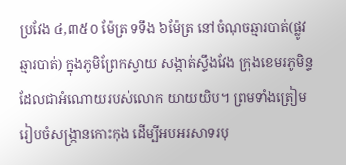ប្រវែង ៤,៣៥០ ម៉ែត្រ ទទឹង ៦ម៉ែត្រ នៅចំណុចឆ្មារបាត់(ផ្លូវឆ្មារបាត់) ក្នុងភូមិព្រែកស្វាយ សង្កាត់ស្ទឹងវែង ក្រុងខេមរភូមិន្ទដែលជាអំណោយរបស់លោក យាយយិប។ ព្រមទាំងត្រៀមរៀបចំសង្រ្កានកោះកុង ដើម្បីអបអរសាទរបុ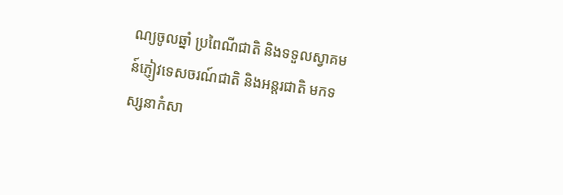ណ្យចូលឆ្នាំ ប្រពៃណីជាតិ និងទទួលស្វាគមន៍ភ្ញៀវទេសចរណ៍ជាតិ និងអន្តរជាតិ មកទស្សនាកំសា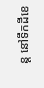ន្ត នៅទឹកដីខេ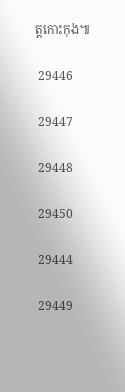ត្តកោះកុង៕

 29446

 29447

 29448

 29450

 29444

 29449